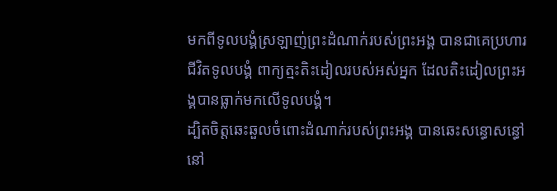មកពីទូលបង្គំស្រឡាញ់ព្រះដំណាក់របស់ព្រះអង្គ បានជាគេប្រហារជីវិតទូលបង្គំ ពាក្យត្មះតិះដៀលរបស់អស់អ្នក ដែលតិះដៀលព្រះអង្គបានធ្លាក់មកលើទូលបង្គំ។
ដ្បិតចិត្តឆេះឆួលចំពោះដំណាក់របស់ព្រះអង្គ បានឆេះសន្ធោសន្ធៅនៅ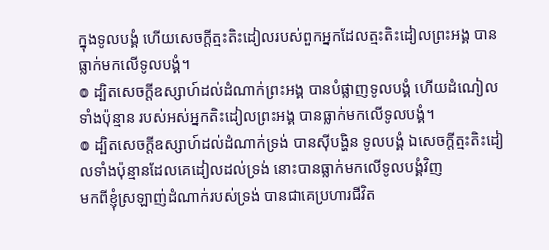ក្នុងទូលបង្គំ ហើយសេចក្ដីត្មះតិះដៀលរបស់ពួកអ្នកដែលត្មះតិះដៀលព្រះអង្គ បានធ្លាក់មកលើទូលបង្គំ។
៙ ដ្បិតសេចក្ដីឧស្សាហ៍ដល់ដំណាក់ព្រះអង្គ បានបំផ្លាញទូលបង្គំ ហើយដំណៀលទាំងប៉ុន្មាន របស់អស់អ្នកតិះដៀលព្រះអង្គ បានធ្លាក់មកលើទូលបង្គំ។
៙ ដ្បិតសេចក្ដីឧស្សាហ៍ដល់ដំណាក់ទ្រង់ បានស៊ីបង្ហិន ទូលបង្គំ ឯសេចក្ដីត្មះតិះដៀលទាំងប៉ុន្មានដែលគេដៀលដល់ទ្រង់ នោះបានធ្លាក់មកលើទូលបង្គំវិញ
មកពីខ្ញុំស្រឡាញ់ដំណាក់របស់ទ្រង់ បានជាគេប្រហារជីវិត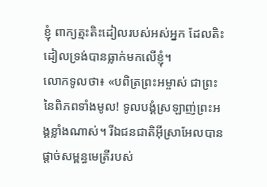ខ្ញុំ ពាក្យត្មះតិះដៀលរបស់អស់អ្នក ដែលតិះដៀលទ្រង់បានធ្លាក់មកលើខ្ញុំ។
លោកទូលថា៖ «បពិត្រព្រះអម្ចាស់ ជាព្រះនៃពិភពទាំងមូល! ទូលបង្គំស្រឡាញ់ព្រះអង្គខ្លាំងណាស់។ រីឯជនជាតិអ៊ីស្រាអែលបានផ្ដាច់សម្ពន្ធមេត្រីរបស់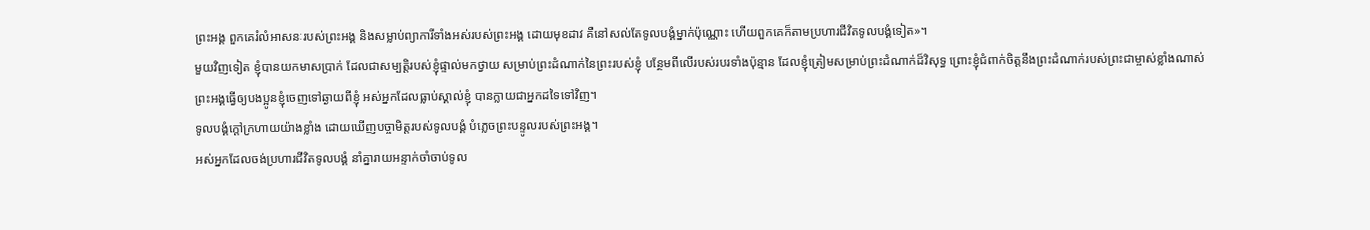ព្រះអង្គ ពួកគេរំលំអាសនៈរបស់ព្រះអង្គ និងសម្លាប់ព្យាការីទាំងអស់របស់ព្រះអង្គ ដោយមុខដាវ គឺនៅសល់តែទូលបង្គំម្នាក់ប៉ុណ្ណោះ ហើយពួកគេក៏តាមប្រហារជីវិតទូលបង្គំទៀត»។
មួយវិញទៀត ខ្ញុំបានយកមាសប្រាក់ ដែលជាសម្បត្តិរបស់ខ្ញុំផ្ទាល់មកថ្វាយ សម្រាប់ព្រះដំណាក់នៃព្រះរបស់ខ្ញុំ បន្ថែមពីលើរបស់របរទាំងប៉ុន្មាន ដែលខ្ញុំត្រៀមសម្រាប់ព្រះដំណាក់ដ៏វិសុទ្ធ ព្រោះខ្ញុំជំពាក់ចិត្តនឹងព្រះដំណាក់របស់ព្រះជាម្ចាស់ខ្លាំងណាស់
ព្រះអង្គធ្វើឲ្យបងប្អូនខ្ញុំចេញទៅឆ្ងាយពីខ្ញុំ អស់អ្នកដែលធ្លាប់ស្គាល់ខ្ញុំ បានក្លាយជាអ្នកដទៃទៅវិញ។
ទូលបង្គំក្ដៅក្រហាយយ៉ាងខ្លាំង ដោយឃើញបច្ចាមិត្តរបស់ទូលបង្គំ បំភ្លេចព្រះបន្ទូលរបស់ព្រះអង្គ។
អស់អ្នកដែលចង់ប្រហារជីវិតទូលបង្គំ នាំគ្នារាយអន្ទាក់ចាំចាប់ទូល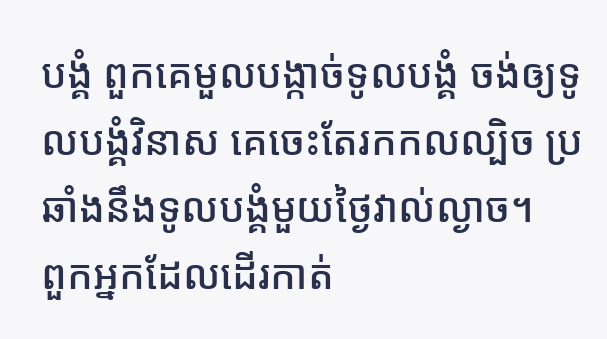បង្គំ ពួកគេមួលបង្កាច់ទូលបង្គំ ចង់ឲ្យទូលបង្គំវិនាស គេចេះតែរកកលល្បិច ប្រឆាំងនឹងទូលបង្គំមួយថ្ងៃវាល់ល្ងាច។
ពួកអ្នកដែលដើរកាត់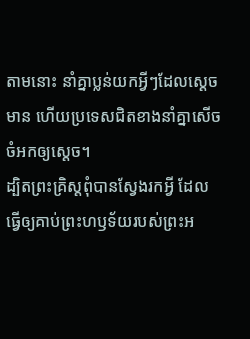តាមនោះ នាំគ្នាប្លន់យកអ្វីៗដែលស្ដេចមាន ហើយប្រទេសជិតខាងនាំគ្នាសើចចំអកឲ្យស្ដេច។
ដ្បិតព្រះគ្រិស្តពុំបានស្វែងរកអ្វី ដែលធ្វើឲ្យគាប់ព្រះហឫទ័យរបស់ព្រះអ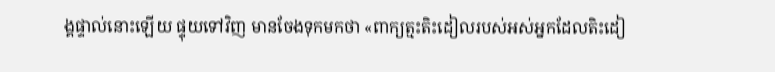ង្គផ្ទាល់នោះឡើយ ផ្ទុយទៅវិញ មានចែងទុកមកថា «ពាក្យត្មះតិះដៀលរបស់អស់អ្នកដែលតិះដៀ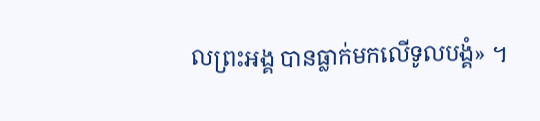លព្រះអង្គ បានធ្លាក់មកលើទូលបង្គំ» ។